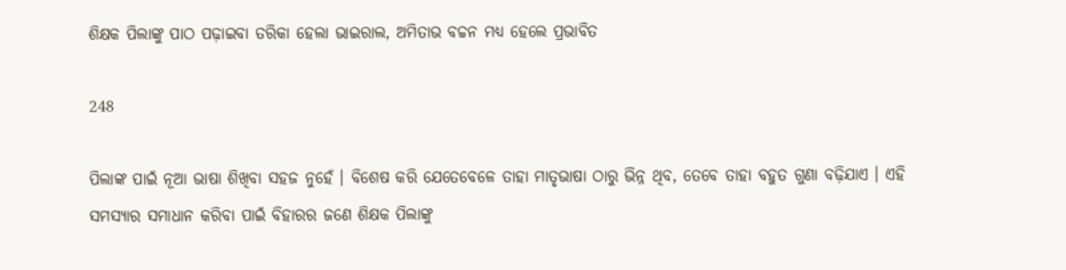ଶିକ୍ଷକ ପିଲାଙ୍କୁ ପାଠ ପଢ଼ାଇବା ତରିକା ହେଲା ଭାଇରାଲ, ଅମିତାଭ ବଚ୍ଚନ ମଧ୍ୟ ହେଲେ ପ୍ରଭାବିତ

248

ପିଲାଙ୍କ ପାଇଁ ନୂଆ ଭାଷା ଶିଖିବା ସହଜ ନୁହେଁ । ବିଶେଷ କରି ଯେତେବେଳେ ତାହା ମାତୃଭାଷା ଠାରୁ ଭିନ୍ନ ଥିବ, ତେବେ ତାହା ବହୁତ ଗୁଣା ବଢ଼ିଯାଏ । ଏହି ସମସ୍ୟାର ସମାଧାନ କରିବା ପାଇଁ ବିହାରର ଜଣେ ଶିକ୍ଷକ ପିଲାଙ୍କୁ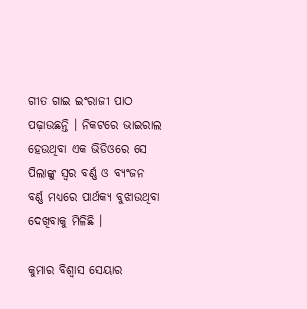ଗୀତ ଗାଇ ଇଂରାଜୀ ପାଠ ପଢ଼ାଉଛନ୍ତି । ନିକଟରେ ଭାଇରାଲ ହେଉଥିବା ଏକ ଭିଡିଓରେ ସେ ପିଲାଙ୍କୁ ସ୍ୱର ବର୍ଣ୍ଣ ଓ ବ୍ୟଂଜନ ବର୍ଣ୍ଣ ମଧ୍ୟରେ ପାର୍ଥକ୍ୟ ବୁଝାଉଥିବା ଦେଖିବାକୁ ମିଳିଛି ।

କୁମାର ବିଶ୍ୱାସ ସେୟାର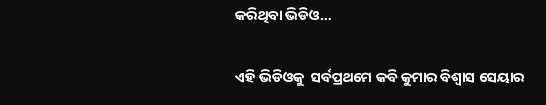କରିଥିବା ଭିଡିଓ…

ଏହି ଭିଡିଓକୁ  ସର୍ବପ୍ରଥମେ କବି କୁମାର ବିଶ୍ୱାସ ସେୟାର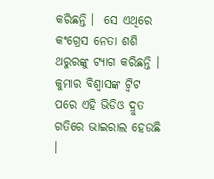କରିଛନ୍ତି ।  ସେ ଏଥିରେ କଂଗ୍ରେସ ନେତା ଶଶି ଥରୁରଙ୍କୁ ଟ୍ୟାଗ କରିଛନ୍ତି । କୁମାର ବିଶ୍ୱାସଙ୍କ ଟ୍ୱିଟ ପରେ ଏହି ଭିଡିଓ ଦ୍ରୁତ ଗତିରେ ଭାଇରାଲ ହେଉଛି ।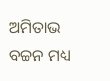ଅମିତାଭ ବଚ୍ଚନ ମଧ୍ୟ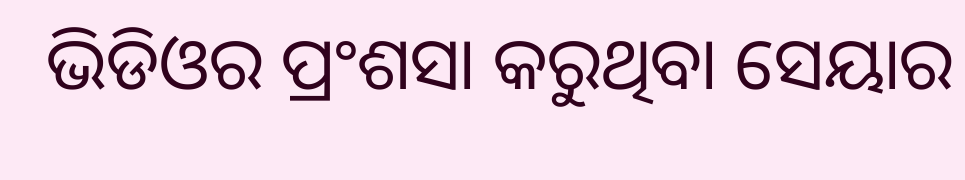ଭିଡିଓର ପ୍ରଂଶସା କରୁଥିବା ସେୟାର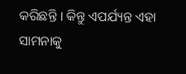କରିଛନ୍ତି । କିନ୍ତୁ ଏପର୍ଯ୍ୟନ୍ତ ଏହା ସାମନାକୁ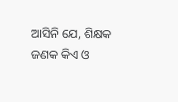ଆସିନି ଯେ, ଶିକ୍ଷକ ଜଣକ କିଏ ଓ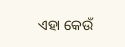ଏହା କେଉଁ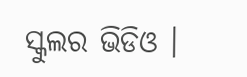ସ୍କୁଲର ଭିଡିଓ ।